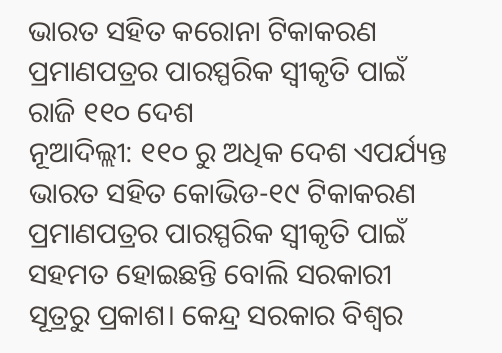ଭାରତ ସହିତ କରୋନା ଟିକାକରଣ ପ୍ରମାଣପତ୍ରର ପାରସ୍ପରିକ ସ୍ୱୀକୃତି ପାଇଁ ରାଜି ୧୧୦ ଦେଶ
ନୂଆଦିଲ୍ଲୀ: ୧୧୦ ରୁ ଅଧିକ ଦେଶ ଏପର୍ଯ୍ୟନ୍ତ ଭାରତ ସହିତ କୋଭିଡ-୧୯ ଟିକାକରଣ ପ୍ରମାଣପତ୍ରର ପାରସ୍ପରିକ ସ୍ୱୀକୃତି ପାଇଁ ସହମତ ହୋଇଛନ୍ତି ବୋଲି ସରକାରୀ ସୂତ୍ରରୁ ପ୍ରକାଶ। କେନ୍ଦ୍ର ସରକାର ବିଶ୍ବର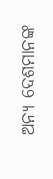ଅନ୍ୟ ଦେଶମାନଙ୍କ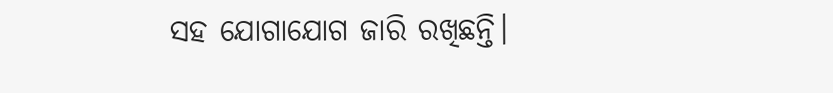ସହ ଯୋଗାଯୋଗ ଜାରି ରଖିଛନ୍ତି।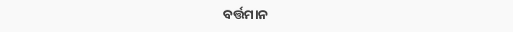ବର୍ତ୍ତମାନ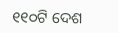୧୧୦ଟି ଦେଶ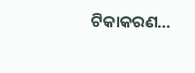ଟିକାକରଣ…